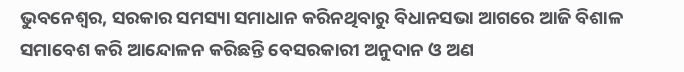ଭୁବନେଶ୍ୱର, ସରକାର ସମସ୍ୟା ସମାଧାନ କରିନଥିବାରୁ ବିଧାନସଭା ଆଗରେ ଆଜି ବିଶାଳ ସମାବେଶ କରି ଆନ୍ଦୋଳନ କରିଛନ୍ତି ବେସରକାରୀ ଅନୁଦାନ ଓ ଅଣ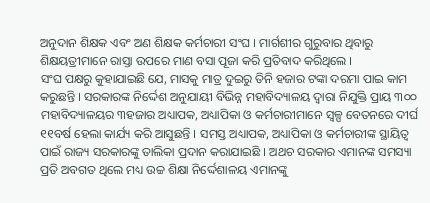ଅନୁଦାନ ଶିକ୍ଷକ ଏବଂ ଅଣ ଶିକ୍ଷକ କର୍ମଚାରୀ ସଂଘ । ମାର୍ଗଶୀର ଗୁରୁବାର ଥିବାରୁ ଶିକ୍ଷୟତ୍ରୀମାନେ ରାସ୍ତା ଉପରେ ମାଣ ବସା ପୂଜା କରି ପ୍ରତିବାଦ କରିଥିଲେ ।
ସଂଘ ପକ୍ଷରୁ କୁହାଯାଇଛି ଯେ, ମାସକୁ ମାତ୍ର ଦୁଇରୁ ତିନି ହଜାର ଟଙ୍କା ଦରମା ପାଇ କାମ କରୁଛନ୍ତି । ସରକାରଙ୍କ ନିର୍ଦ୍ଦେଶ ଅନୁଯାୟୀ ବିଭିନ୍ନ ମହାବିଦ୍ୟାଳୟ ଦ୍ୱାରା ନିଯୁକ୍ତି ପ୍ରାୟ ୩୦୦ ମହାବିଦ୍ୟାଳୟର ୩ହଜାର ଅଧ୍ୟାପକ, ଅଧ୍ୟାପିକା ଓ କର୍ମଚାରୀମାନେ ସ୍ୱଳ୍ପ ବେତନରେ ଦୀର୍ଘ ୧୧ବର୍ଷ ହେଲା କାର୍ଯ୍ୟ କରି ଆସୁଛନ୍ତି । ସମସ୍ତ ଅଧ୍ୟାପକ, ଅଧ୍ୟାପିକା ଓ କର୍ମଚାରୀଙ୍କ ସ୍ଥାୟିତ୍ୱ ପାଇଁ ରାଜ୍ୟ ସରକାରଙ୍କୁ ତାଲିକା ପ୍ରଦାନ କରାଯାଇଛି । ଅଥଚ ସରକାର ଏମାନଙ୍କ ସମସ୍ୟା ପ୍ରତି ଅବଗତ ଥିଲେ ମଧ୍ୟ ଉଚ୍ଚ ଶିକ୍ଷା ନିର୍ଦ୍ଦେଶାଳୟ ଏମାନଙ୍କୁ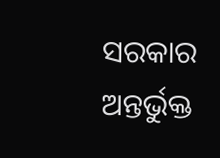ସରକାର ଅନ୍ତର୍ଭୁକ୍ତ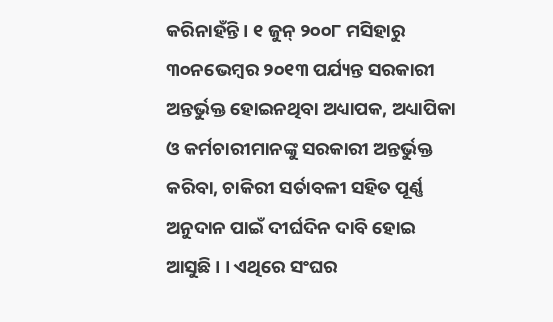କରିନାହଁନ୍ତି । ୧ ଜୁନ୍ ୨୦୦୮ ମସିହାରୁ ୩୦ନଭେମ୍ବର ୨୦୧୩ ପର୍ଯ୍ୟନ୍ତ ସରକାରୀ ଅନ୍ତର୍ଭୁକ୍ତ ହୋଇନଥିବା ଅଧ୍ୟାପକ, ଅଧ୍ୟାପିକା ଓ କର୍ମଚାରୀମାନଙ୍କୁ ସରକାରୀ ଅନ୍ତର୍ଭୁକ୍ତ କରିବା, ଚାକିରୀ ସର୍ତାବଳୀ ସହିତ ପୂର୍ଣ୍ଣ ଅନୁଦାନ ପାଇଁ ଦୀର୍ଘଦିନ ଦାବି ହୋଇ ଆସୁଛି । । ଏଥିରେ ସଂଘର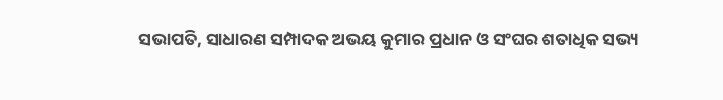ସଭାପତି, ସାଧାରଣ ସମ୍ପାଦକ ଅଭୟ କୁମାର ପ୍ରଧାନ ଓ ସଂଘର ଶତାଧିକ ସଭ୍ୟ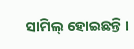ସାମିଲ୍ ହୋଇଛନ୍ତି ।